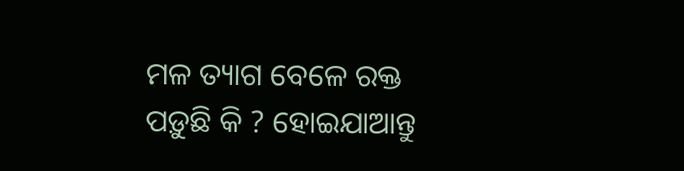ମଳ ତ୍ୟାଗ ବେଳେ ରକ୍ତ ପଡ଼ୁଛି କି ? ହୋଇଯାଆନ୍ତୁ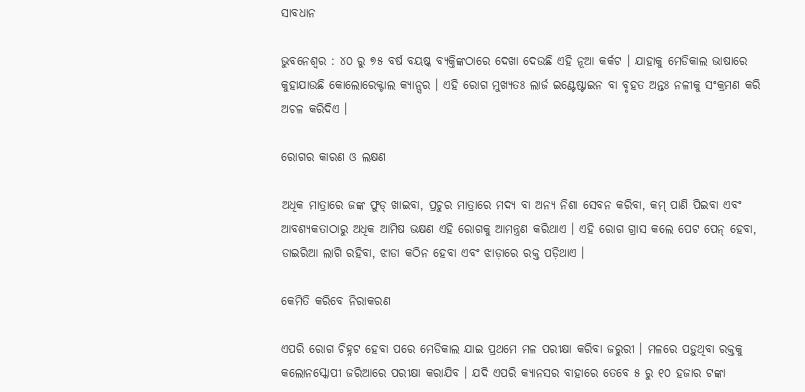ସାବଧାନ

ଭୁବନେଶ୍ବର : ୪୦ ରୁ ୭୫ ବର୍ଷ ବୟଷ୍କ ବ୍ୟକ୍ତିଙ୍କଠାରେ ଦେଖା ଦେଉଛି ଏହି ନୂଆ କର୍କଟ । ଯାହାକୁ ମେଡିକାଲ ଭାଷାରେ କୁହାଯାଉଛି କୋଲୋରେକ୍ଟାଲ କ୍ୟାନ୍ସର । ଏହି ରୋଗ ମୁଖ୍ୟତଃ ଲାର୍ଜ ଇଣ୍ଟେଷ୍ଟାଇନ ବା ବୃହତ ଅନ୍ତଃ ନଳୀକୁ ସଂକ୍ରମଣ କରି ଅଚଳ କରିଦିଏ ।

ରୋଗର କାରଣ ଓ ଲକ୍ଷଣ

ଅଧିକ ମାତ୍ରାରେ ଜଙ୍କ ଫୁଡ୍ ଖାଇବା, ପ୍ରଚୁର ମାତ୍ରାରେ ମଦ୍ୟ ବା ଅନ୍ୟ ନିଶା ସେବନ କରିବା, କମ୍ ପାଣି ପିଇବା ଏବଂ ଆବଶ୍ୟକତାଠାରୁ ଅଧିକ ଆମିଷ ଭକ୍ଷଣ ଏହି ରୋଗକୁ ଆମନ୍ତ୍ରଣ କରିଥାଏ । ଏହି ରୋଗ ଗ୍ରାସ କଲେ ପେଟ ପେନ୍ ହେବା, ଡାଇରିଆ ଲାଗି ରହିବା, ଝାଡା କଠିନ ହେବା ଏବଂ ଝାଡ଼ାରେ ରକ୍ତ ପଡ଼ିଥାଏ ।

କେମିତି କରିବେ ନିରାକରଣ

ଏପରି ରୋଗ ଚିହ୍ନଟ ହେବା ପରେ ମେଡିକାଲ ଯାଇ ପ୍ରଥମେ ମଳ ପରୀକ୍ଷା କରିବା ଜରୁରୀ । ମଳରେ ପଡ଼ୁଥିବା ରକ୍ତକୁ କଲୋନସ୍କୋପୀ ଜରିଆରେ ପରୀକ୍ଷା କରାଯିବ । ଯଦି ଏପରି କ୍ୟାନସର ବାହାରେ ତେବେ ୫ ରୁ ୧୦ ହଜାର ଟଙ୍କା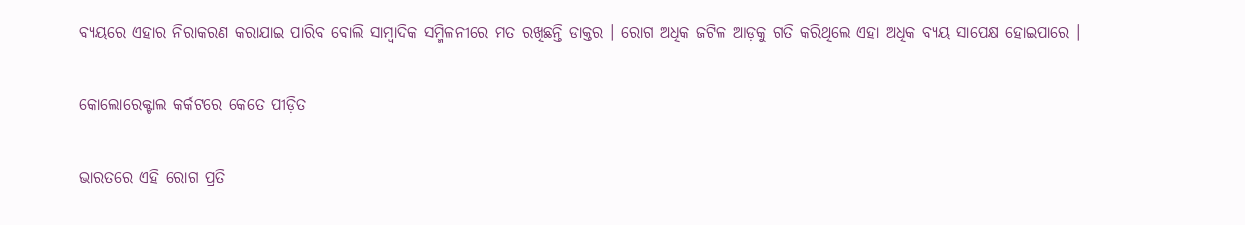ବ୍ୟୟରେ ଏହାର ନିରାକରଣ କରାଯାଇ ପାରିବ ବୋଲି ସାମ୍ବାଦିକ ସମ୍ମିଳନୀରେ ମତ ରଖିଛନ୍ତି ଡାକ୍ତର । ରୋଗ ଅଧିକ ଜଟିଳ ଆଡ଼କୁ ଗତି କରିଥିଲେ ଏହା ଅଧିକ ବ୍ୟୟ ସାପେକ୍ଷ ହୋଇପାରେ ।

କୋଲୋରେକ୍ଟାଲ କର୍କଟରେ କେତେ ପୀଡ଼ିତ

ଭାରତରେ ଏହି ରୋଗ ପ୍ରତି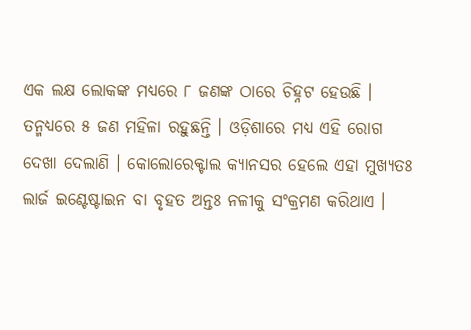ଏକ ଲକ୍ଷ ଲୋକଙ୍କ ମଧ୍ୟରେ ୮ ଜଣଙ୍କ ଠାରେ ଚିହ୍ନଟ ହେଉଛି । ତନ୍ମଧ୍ୟରେ ୫ ଜଣ ମହିଳା ରହୁଛନ୍ତି । ଓଡ଼ିଶାରେ ମଧ୍ୟ ଏହି ରୋଗ ଦେଖା ଦେଲାଣି । କୋଲୋରେକ୍ଟାଲ କ୍ୟାନସର ହେଲେ ଏହା ମୁଖ୍ୟତଃ ଲାର୍ଜ ଇଣ୍ଟେଷ୍ଟାଇନ ବା ବୃହତ ଅନ୍ତଃ ନଳୀକୁ ସଂକ୍ରମଣ କରିଥାଏ ।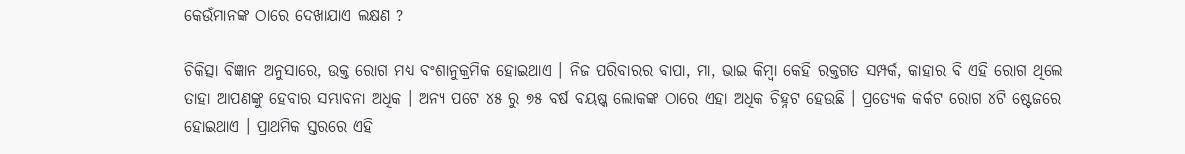କେଉଁମାନଙ୍କ ଠାରେ ଦେଖାଯାଏ ଲକ୍ଷଣ ?

ଚିକିତ୍ସା ବିଜ୍ଞାନ ଅନୁସାରେ, ଉକ୍ତ ରୋଗ ମଧ୍ୟ ବଂଶାନୁକ୍ରମିକ ହୋଇଥାଏ । ନିଜ ପରିବାରର ବାପା, ମା, ଭାଇ କିମ୍ବା କେହି ରକ୍ତଗତ ସମ୍ପର୍କ, କାହାର ବି ଏହି ରୋଗ ଥିଲେ ତାହା ଆପଣଙ୍କୁ ହେବାର ସମ୍ଭାବନା ଅଧିକ । ଅନ୍ୟ ପଟେ ୪୫ ରୁ ୭୫ ବର୍ଷ ବୟଷ୍କ ଲୋକଙ୍କ ଠାରେ ଏହା ଅଧିକ ଚିହ୍ନଟ ହେଉଛି । ପ୍ରତ୍ୟେକ କର୍କଟ ରୋଗ ୪ଟି ଷ୍ଟେଜରେ ହୋଇଥାଏ । ପ୍ରାଥମିକ ସ୍ତରରେ ଏହି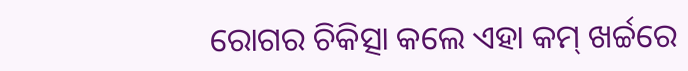ରୋଗର ଚିକିତ୍ସା କଲେ ଏହା କମ୍ ଖର୍ଚ୍ଚରେ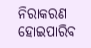ନିରାକରଣ ହୋଇପାରିବ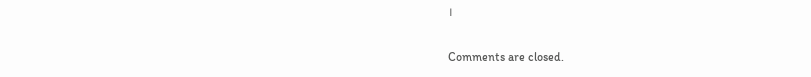।

Comments are closed.